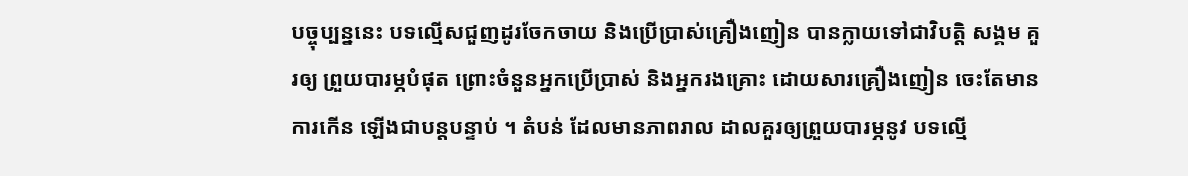បច្ចុប្បន្ននេះ បទល្មើសជួញដូរចែកចាយ និងប្រើប្រាស់គ្រឿងញៀន បានក្លាយទៅជាវិបត្តិ សង្គម គួរឲ្យ ព្រួយបារម្ភបំផុត ព្រោះចំនួនអ្នកប្រើប្រាស់ និងអ្នករងគ្រោះ ដោយសារគ្រឿងញៀន ចេះតែមានការកើន ឡើងជាបន្តបន្ទាប់ ។ តំបន់ ដែលមានភាពរាល ដាលគួរឲ្យព្រួយបារម្ភនូវ បទល្មើ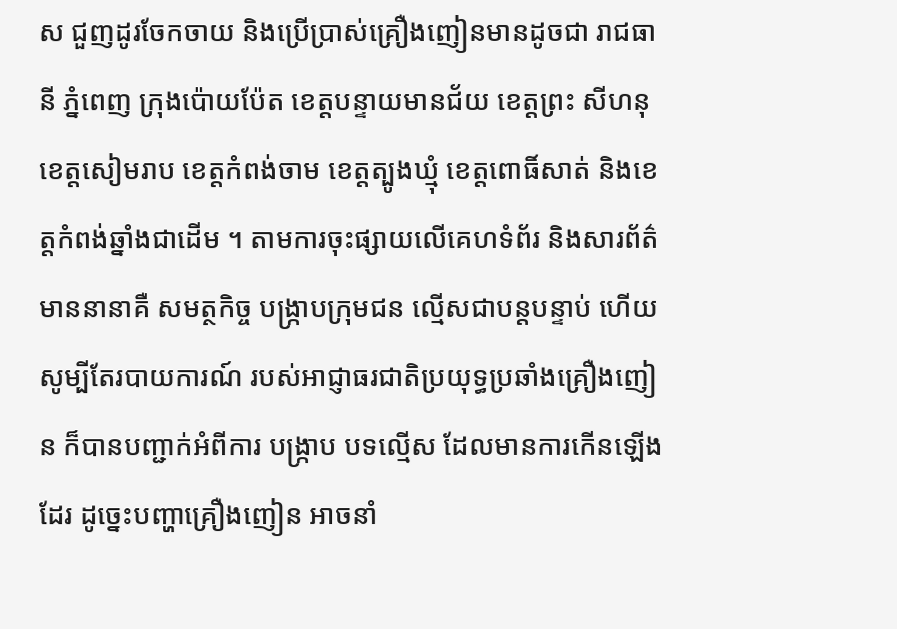ស ជួញដូរចែកចាយ និងប្រើប្រាស់គ្រឿងញៀនមានដូចជា រាជធានី ភ្នំពេញ ក្រុងប៉ោយប៉ែត ខេត្តបន្ទាយមានជ័យ ខេត្តព្រះ សីហនុ ខេត្តសៀមរាប ខេត្តកំពង់ចាម ខេត្តត្បូងឃ្មុំ ខេត្តពោធិ៍សាត់ និងខេត្តកំពង់ឆ្នាំងជាដើម ។ តាមការចុះផ្សាយលើគេហទំព័រ និងសារព័ត៌មាននានាគឺ សមត្ថកិច្ច បង្រ្កាបក្រុមជន ល្មើសជាបន្តបន្ទាប់ ហើយសូម្បីតែរបាយការណ៍ របស់អាជ្ញាធរជាតិប្រយុទ្ធប្រឆាំងគ្រឿងញៀន ក៏បានបញ្ជាក់អំពីការ បង្រ្កាប បទល្មើស ដែលមានការកើនឡើងដែរ ដូច្នេះបញ្ហាគ្រឿងញៀន អាចនាំ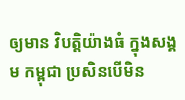ឲ្យមាន វិបត្តិយ៉ាងធំ ក្នុងសង្គម កម្ពុជា ប្រសិនបើមិន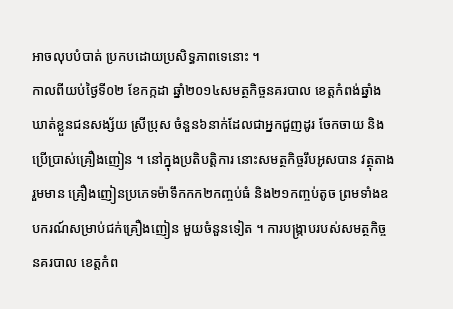អាចលុបបំបាត់ ប្រកបដោយប្រសិទ្ធភាពទេនោះ ។
កាលពីយប់ថ្ងៃទី០២ ខែកក្កដា ឆ្នាំ២០១៤សមត្ថកិច្ចនគរបាល ខេត្តកំពង់ឆ្នាំង ឃាត់ខ្លួនជនសង្ស័យ ស្រីប្រុស ចំនួន៦នាក់ដែលជាអ្នកជួញដូរ ចែកចាយ និងប្រើប្រាស់គ្រឿងញៀន ។ នៅក្នុងប្រតិបត្តិការ នោះសមត្ថកិច្ចរឹបអូសបាន វត្ថុតាងរួមមាន គ្រឿងញៀនប្រភេទម៉ាទឹកកក២កញ្ចប់ធំ និង២១កញ្ចប់តូច ព្រមទាំងឧបករណ៍សម្រាប់ជក់គ្រឿងញៀន មួយចំនួនទៀត ។ ការបង្រ្កាបរបស់សមត្ថកិច្ច នគរបាល ខេត្តកំព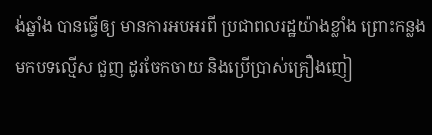ង់ឆ្នាំង បានធ្វើឲ្យ មានការអបអរពី ប្រជាពលរដ្ឋយ៉ាងខ្លាំង ព្រោះកន្លងមកបទល្មើស ជួញ ដូរចែកចាយ និងប្រើប្រាស់គ្រឿងញៀ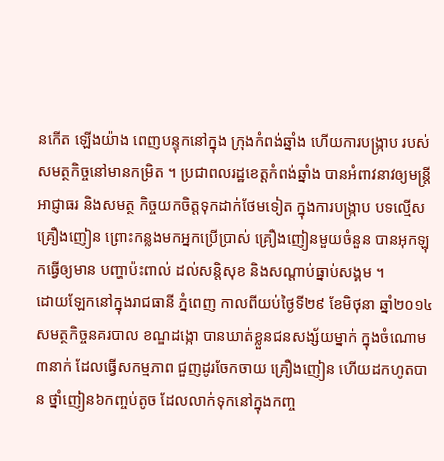នកើត ឡើងយ៉ាង ពេញបន្ទុកនៅក្នុង ក្រុងកំពង់ឆ្នាំង ហើយការបង្រ្កាប របស់សមត្ថកិច្ចនៅមានកម្រិត ។ ប្រជាពលរដ្ឋខេត្តកំពង់ឆ្នាំង បានអំពាវនាវឲ្យមន្រ្តីអាជ្ញាធរ និងសមត្ថ កិច្ចយកចិត្តទុកដាក់ថែមទៀត ក្នុងការបង្រ្កាប បទល្មើសគ្រឿងញៀន ព្រោះកន្លងមកអ្នកប្រើប្រាស់ គ្រឿងញៀនមួយចំនួន បានអុកឡុកធ្វើឲ្យមាន បញ្ហាប៉ះពាល់ ដល់សន្តិសុខ និងសណ្តាប់ធ្នាប់សង្គម ។
ដោយឡែកនៅក្នុងរាជធានី ភ្នំពេញ កាលពីយប់ថ្ងៃទី២៩ ខែមិថុនា ឆ្នាំ២០១៤ សមត្ថកិច្ចនគរបាល ខណ្ឌដង្កោ បានឃាត់ខ្លួនជនសង្ស័យម្នាក់ ក្នុងចំណោម៣នាក់ ដែលធ្វើសកម្មភាព ជួញដូរចែកចាយ គ្រឿងញៀន ហើយដកហូតបាន ថ្នាំញៀន៦កញ្ចប់តូច ដែលលាក់ទុកនៅក្នុងកញ្ច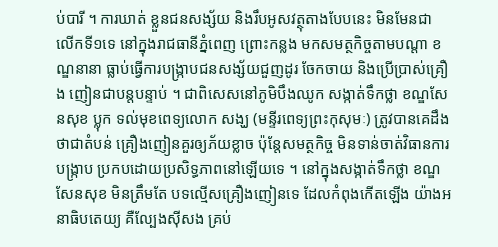ប់បារី ។ ការឃាត់ ខ្លួនជនសង្ស័យ និងរឹបអូសវត្ថុតាងបែបនេះ មិនមែនជា លើកទី១ទេ នៅក្នុងរាជធានីភ្នំពេញ ព្រោះកន្លង មកសមត្ថកិច្ចតាមបណ្តា ខណ្ឌនានា ធ្លាប់ធ្វើការបង្ក្រាបជនសង្ស័យជួញដូរ ចែកចាយ និងប្រើប្រាស់គ្រឿង ញៀនជាបន្តបន្ទាប់ ។ ជាពិសេសនៅភូមិបឹងឈូក សង្កាត់ទឹកថ្លា ខណ្ឌសែនសុខ ប្លុក ទល់មុខពេទ្យលោក សង្ឃ (មន្ទីរពេទ្យព្រះកុសុមៈ) ត្រូវបានគេដឹងថាជាតំបន់ គ្រឿងញៀនគួរឲ្យភ័យខ្លាច ប៉ុន្តែសមត្ថកិច្ច មិនទាន់ចាត់វិធានការបង្រ្កាប ប្រកបដោយប្រសិទ្ធភាពនៅឡើយទេ ។ នៅក្នុងសង្កាត់ទឹកថ្លា ខណ្ឌ សែនសុខ មិនត្រឹមតែ បទល្មើសគ្រឿងញៀនទេ ដែលកំពុងកើតឡើង យ៉ាងអនាធិបតេយ្យ គឺល្បែងស៊ីសង គ្រប់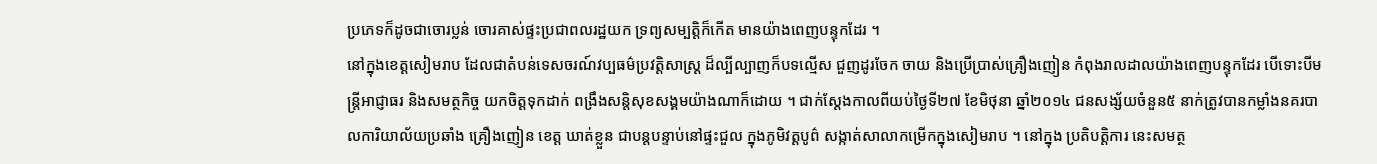ប្រភេទក៏ដូចជាចោរប្លន់ ចោរគាស់ផ្ទះប្រជាពលរដ្ឋយក ទ្រព្យសម្បត្តិក៏កើត មានយ៉ាងពេញបន្ទុកដែរ ។
នៅក្នុងខេត្តសៀមរាប ដែលជាតំបន់ទេសចរណ៍វប្បធម៌ប្រវត្តិសាស្ត្រ ដ៏ល្បីល្បាញក៏បទល្មើស ជួញដូរចែក ចាយ និងប្រើប្រាស់គ្រឿងញៀន កំពុងរាលដាលយ៉ាងពេញបន្ទុកដែរ បើទោះបីមន្រ្តីអាជ្ញាធរ និងសមត្ថកិច្ច យកចិត្តទុកដាក់ ពង្រឹងសន្តិសុខសង្គមយ៉ាងណាក៏ដោយ ។ ជាក់ស្តែងកាលពីយប់ថ្ងៃទី២៧ ខែមិថុនា ឆ្នាំ២០១៤ ជនសង្ស័យចំនួន៥ នាក់ត្រូវបានកម្លាំងនគរបាលការិយាល័យប្រឆាំង គ្រឿងញៀន ខេត្ត ឃាត់ខ្លួន ជាបន្តបន្ទាប់នៅផ្ទះជួល ក្នុងភូមិវត្តបូព៌ សង្កាត់សាលាកម្រើកក្នុងសៀមរាប ។ នៅក្នុង ប្រតិបត្តិការ នេះសមត្ថ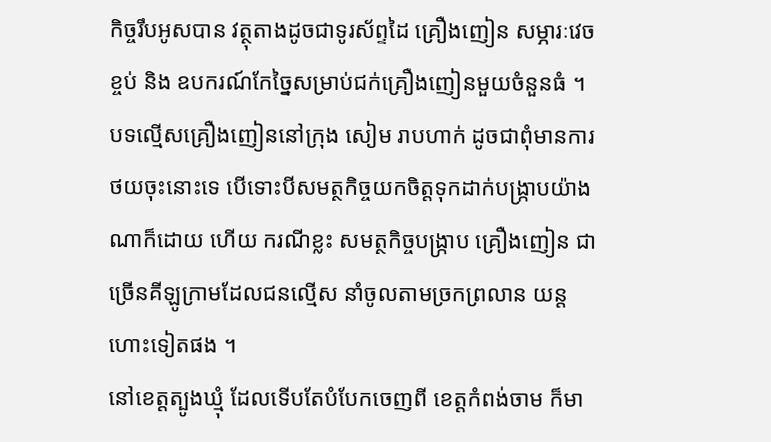កិច្ចរឹបអូសបាន វត្ថុតាងដូចជាទូរស័ព្ទដៃ គ្រឿងញៀន សម្ភារៈវេចខ្ចប់ និង ឧបករណ៍កែច្នៃសម្រាប់ជក់គ្រឿងញៀនមួយចំនួនធំ ។ បទល្មើសគ្រឿងញៀននៅក្រុង សៀម រាបហាក់ ដូចជាពុំមានការថយចុះនោះទេ បើទោះបីសមត្ថកិច្ចយកចិត្តទុកដាក់បង្រ្កាបយ៉ាងណាក៏ដោយ ហើយ ករណីខ្លះ សមត្ថកិច្ចបង្ក្រាប គ្រឿងញៀន ជាច្រើនគីឡូក្រាមដែលជនល្មើស នាំចូលតាមច្រកព្រលាន យន្តហោះទៀតផង ។
នៅខេត្តត្បូងឃ្មុំ ដែលទើបតែបំបែកចេញពី ខេត្តកំពង់ចាម ក៏មា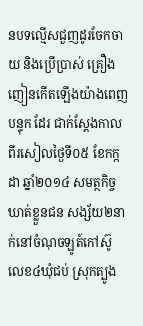នបទល្មើសជួញដូរចែកចាយ និងប្រើប្រាស់ គ្រឿង ញៀនកើតឡើងយ៉ាងពេញបន្ទុក ដែរ ជាក់ស្តែងកាលពីរសៀលថ្ងៃទី០៥ ខែកក្កដា ឆ្នាំ២០១៤ សមត្ថកិច្ចឃាត់ខ្លួនជន សង្ស័យ២នាក់នៅចំណុចឡូត៍កៅស៊ូ លេខ៤ឃុំជប់ ស្រុកត្បូង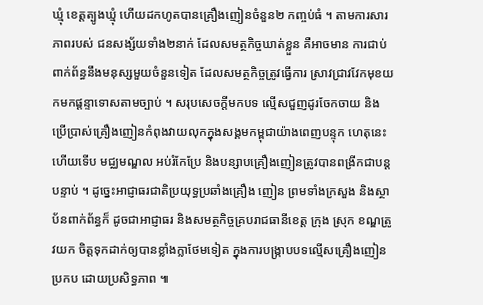ឃ្មុំ ខេត្តត្បូងឃ្មុំ ហើយដកហូតបានគ្រឿងញៀនចំនួន២ កញ្ចប់ធំ ។ តាមការសារភាពរបស់ ជនសង្ស័យទាំង២នាក់ ដែលសមត្ថកិច្ចឃាត់ខ្លួន គឺអាចមាន ការជាប់ពាក់ព័ន្ធនឹងមនុស្សមួយចំនួនទៀត ដែលសមត្ថកិច្ចត្រូវធ្វើការ ស្រាវជ្រាវវែកមុខយកមកផ្តន្ទាទោសតាមច្បាប់ ។ សរុបសេចក្តីមកបទ ល្មើសជួញដូរចែកចាយ និង ប្រើប្រាស់គ្រឿងញៀនកំពុងវាយលុកក្នុងសង្គមកម្ពុជាយ៉ាងពេញបន្ទុក ហេតុនេះហើយទើប មជ្ឈមណ្ឌល អប់រំកែប្រែ និងបន្សាបគ្រឿងញៀនត្រូវបានពង្រីកជាបន្តបន្ទាប់ ។ ដូច្នេះអាជ្ញាធរជាតិប្រយុទ្ធប្រឆាំងគ្រឿង ញៀន ព្រមទាំងក្រសួង និងស្ថាប័នពាក់ព័ន្ធក៏ ដូចជាអាជ្ញាធរ និងសមត្ថកិច្ចគ្របរាជធានីខេត្ត ក្រុង ស្រុក ខណ្ឌត្រូវយក ចិត្តទុកដាក់ឲ្យបានខ្លាំងក្លាថែមទៀត ក្នុងការបង្រ្កាបបទល្មើសគ្រឿងញៀន ប្រកប ដោយប្រសិទ្ធភាព ៕